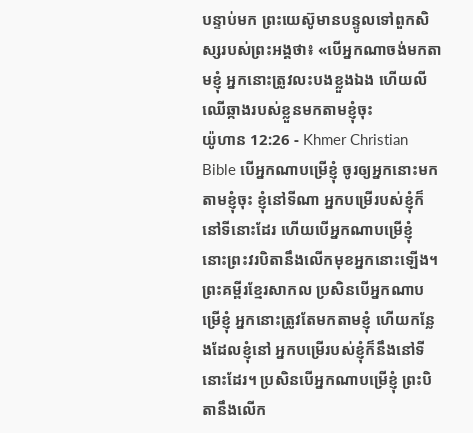បន្ទាប់មក ព្រះយេស៊ូមានបន្ទូលទៅពួកសិស្សរបស់ព្រះអង្គថា៖ «បើអ្នកណាចង់មកតាមខ្ញុំ អ្នកនោះត្រូវលះបងខ្លួងឯង ហើយលីឈើឆ្កាងរបស់ខ្លួនមកតាមខ្ញុំចុះ
យ៉ូហាន 12:26 - Khmer Christian Bible បើអ្នកណាបម្រើខ្ញុំ ចូរឲ្យអ្នកនោះមកតាមខ្ញុំចុះ ខ្ញុំនៅទីណា អ្នកបម្រើរបស់ខ្ញុំក៏នៅទីនោះដែរ ហើយបើអ្នកណាបម្រើខ្ញុំ នោះព្រះវរបិតានឹងលើកមុខអ្នកនោះឡើង។ ព្រះគម្ពីរខ្មែរសាកល ប្រសិនបើអ្នកណាបម្រើខ្ញុំ អ្នកនោះត្រូវតែមកតាមខ្ញុំ ហើយកន្លែងដែលខ្ញុំនៅ អ្នកបម្រើរបស់ខ្ញុំក៏នឹងនៅទីនោះដែរ។ ប្រសិនបើអ្នកណាបម្រើខ្ញុំ ព្រះបិតានឹងលើក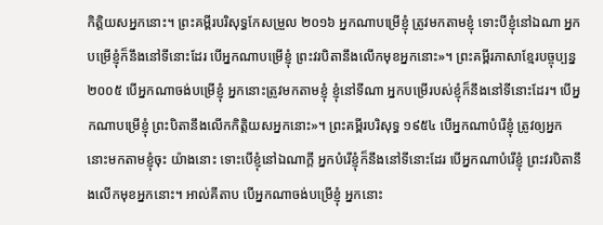កិត្តិយសអ្នកនោះ។ ព្រះគម្ពីរបរិសុទ្ធកែសម្រួល ២០១៦ អ្នកណាបម្រើខ្ញុំ ត្រូវមកតាមខ្ញុំ ទោះបីខ្ញុំនៅឯណា អ្នកបម្រើខ្ញុំក៏នឹងនៅទីនោះដែរ បើអ្នកណាបម្រើខ្ញុំ ព្រះវរបិតានឹងលើកមុខអ្នកនោះ»។ ព្រះគម្ពីរភាសាខ្មែរបច្ចុប្បន្ន ២០០៥ បើអ្នកណាចង់បម្រើខ្ញុំ អ្នកនោះត្រូវមកតាមខ្ញុំ ខ្ញុំនៅទីណា អ្នកបម្រើរបស់ខ្ញុំក៏នឹងនៅទីនោះដែរ។ បើអ្នកណាបម្រើខ្ញុំ ព្រះបិតានឹងលើកកិត្តិយសអ្នកនោះ»។ ព្រះគម្ពីរបរិសុទ្ធ ១៩៥៤ បើអ្នកណាបំរើខ្ញុំ ត្រូវឲ្យអ្នកនោះមកតាមខ្ញុំចុះ យ៉ាងនោះ ទោះបើខ្ញុំនៅឯណាក្តី អ្នកបំរើខ្ញុំក៏នឹងនៅទីនោះដែរ បើអ្នកណាបំរើខ្ញុំ ព្រះវរបិតានឹងលើកមុខអ្នកនោះ។ អាល់គីតាប បើអ្នកណាចង់បម្រើខ្ញុំ អ្នកនោះ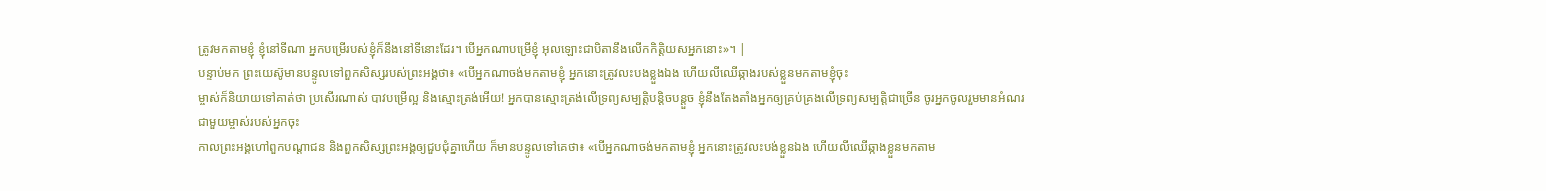ត្រូវមកតាមខ្ញុំ ខ្ញុំនៅទីណា អ្នកបម្រើរបស់ខ្ញុំក៏នឹងនៅទីនោះដែរ។ បើអ្នកណាបម្រើខ្ញុំ អុលឡោះជាបិតានឹងលើកកិត្ដិយសអ្នកនោះ»។ |
បន្ទាប់មក ព្រះយេស៊ូមានបន្ទូលទៅពួកសិស្សរបស់ព្រះអង្គថា៖ «បើអ្នកណាចង់មកតាមខ្ញុំ អ្នកនោះត្រូវលះបងខ្លួងឯង ហើយលីឈើឆ្កាងរបស់ខ្លួនមកតាមខ្ញុំចុះ
ម្ចាស់ក៏និយាយទៅគាត់ថា ប្រសើរណាស់ បាវបម្រើល្អ និងស្មោះត្រង់អើយ! អ្នកបានស្មោះត្រង់លើទ្រព្យសម្បត្តិបន្តិចបន្តួច ខ្ញុំនឹងតែងតាំងអ្នកឲ្យគ្រប់គ្រងលើទ្រព្យសម្បត្តិជាច្រើន ចូរអ្នកចូលរួមមានអំណរជាមួយម្ចាស់របស់អ្នកចុះ
កាលព្រះអង្គហៅពួកបណ្ដាជន និងពួកសិស្សព្រះអង្គឲ្យជួបជុំគ្នាហើយ ក៏មានបន្ទូលទៅគេថា៖ «បើអ្នកណាចង់មកតាមខ្ញុំ អ្នកនោះត្រូវលះបង់ខ្លួនឯង ហើយលីឈើឆ្កាងខ្លួនមកតាម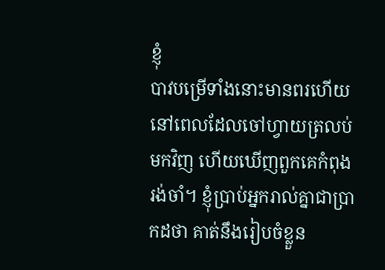ខ្ញុំ
បាវបម្រើទាំងនោះមានពរហើយ នៅពេលដែលចៅហ្វាយត្រលប់មកវិញ ហើយឃើញពួកគេកំពុងរង់ចាំ។ ខ្ញុំប្រាប់អ្នករាល់គ្នាជាប្រាកដថា គាត់នឹងរៀបចំខ្លួន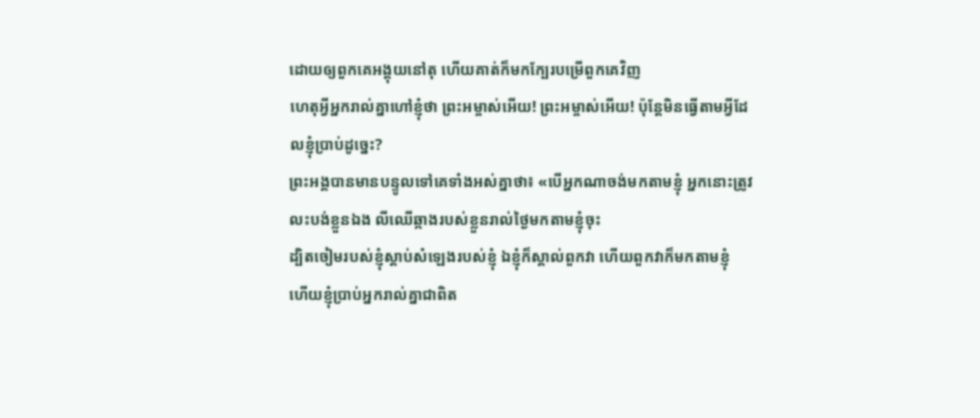ដោយឲ្យពួកគេអង្គុយនៅតុ ហើយគាត់ក៏មកក្បែរបម្រើពួកគេវិញ
ហេតុអ្វីអ្នករាល់គ្នាហៅខ្ញុំថា ព្រះអម្ចាស់អើយ! ព្រះអម្ចាស់អើយ! ប៉ុន្ដែមិនធ្វើតាមអ្វីដែលខ្ញុំប្រាប់ដូច្នេះ?
ព្រះអង្គបានមានបន្ទូលទៅគេទាំងអស់គ្នាថា៖ «បើអ្នកណាចង់មកតាមខ្ញុំ អ្នកនោះត្រូវលះបង់ខ្លួនឯង លីឈើឆ្កាងរបស់ខ្លួនរាល់ថ្ងៃមកតាមខ្ញុំចុះ
ដ្បិតចៀមរបស់ខ្ញុំស្តាប់សំឡេងរបស់ខ្ញុំ ឯខ្ញុំក៏ស្គាល់ពួកវា ហើយពួកវាក៏មកតាមខ្ញុំ
ហើយខ្ញុំប្រាប់អ្នករាល់គ្នាជាពិត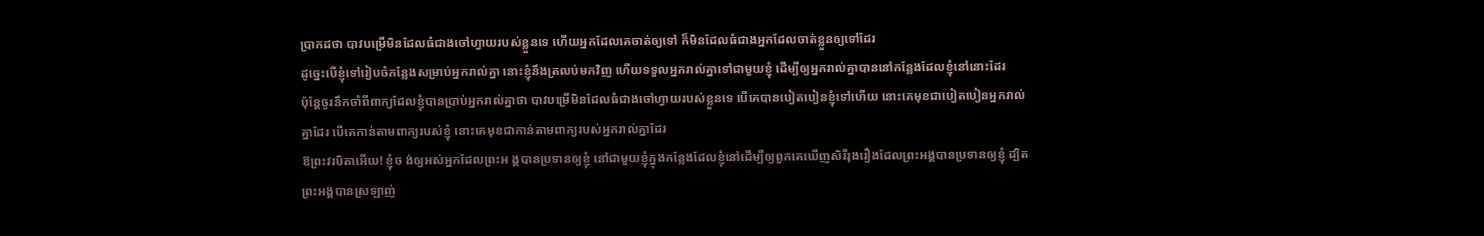ប្រាកដថា បាវបម្រើមិនដែលធំជាងចៅហ្វាយរបស់ខ្លួនទេ ហើយអ្នកដែលគេចាត់ឲ្យទៅ ក៏មិនដែលធំជាងអ្នកដែលចាត់ខ្លួនឲ្យទៅដែរ
ដូច្នេះបើខ្ញុំទៅរៀបចំកន្លែងសម្រាប់អ្នករាល់គ្នា នោះខ្ញុំនឹងត្រលប់មកវិញ ហើយទទួលអ្នករាល់គ្នាទៅជាមួយខ្ញុំ ដើម្បីឲ្យអ្នករាល់គ្នាបាននៅកន្លែងដែលខ្ញុំនៅនោះដែរ
ប៉ុន្ដែចូរនឹកចាំពីពាក្យដែលខ្ញុំបានប្រាប់អ្នករាល់គ្នាថា បាវបម្រើមិនដែលធំជាងចៅហ្វាយរបស់ខ្លួនទេ បើគេបានបៀតបៀនខ្ញុំទៅហើយ នោះគេមុខជាបៀតបៀនអ្នករាល់គ្នាដែរ បើគេកាន់តាមពាក្យរបស់ខ្ញុំ នោះគេមុខជាកាន់តាមពាក្យរបស់អ្នករាល់គ្នាដែរ
ឱព្រះវរបិតាអើយ! ខ្ញុំច ង់ឲ្យអស់អ្នកដែលព្រះអ ង្គបានប្រទានឲ្យខ្ញុំ នៅជាមួយខ្ញុំក្នុងកន្លែងដែលខ្ញុំនៅដើម្បីឲ្យពួកគេឃើញសិរីរុងរឿងដែលព្រះអង្គបានប្រទានឲ្យខ្ញុំ ដ្បិតព្រះអង្គបានស្រឡាញ់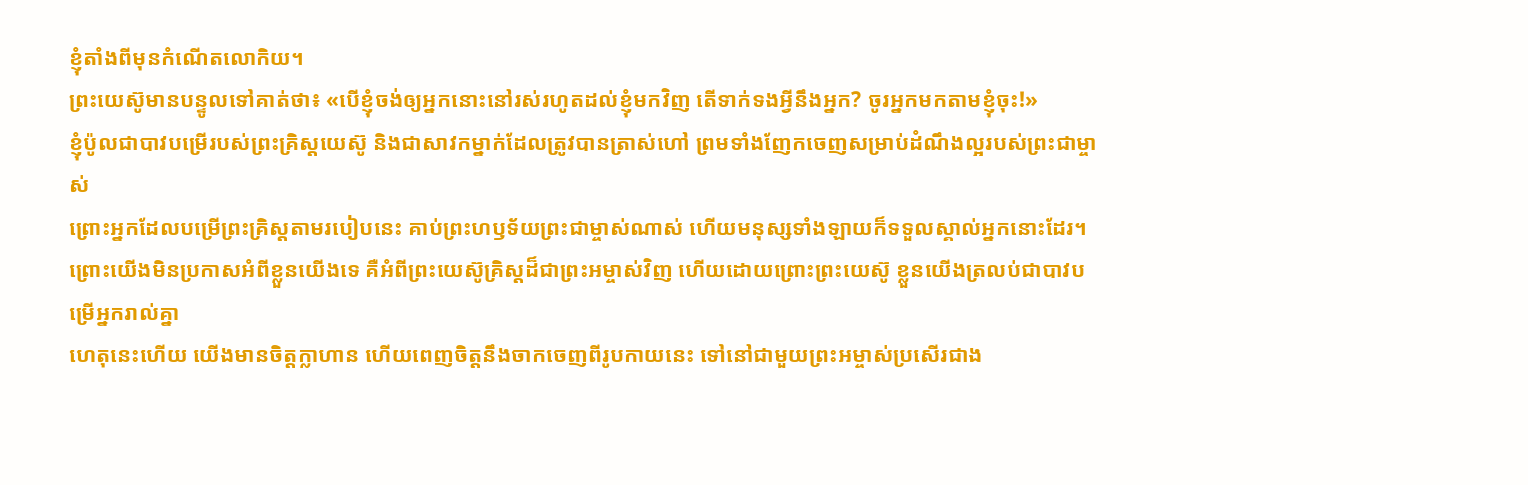ខ្ញុំតាំងពីមុនកំណើតលោកិយ។
ព្រះយេស៊ូមានបន្ទូលទៅគាត់ថា៖ «បើខ្ញុំចង់ឲ្យអ្នកនោះនៅរស់រហូតដល់ខ្ញុំមកវិញ តើទាក់ទងអ្វីនឹងអ្នក? ចូរអ្នកមកតាមខ្ញុំចុះ!»
ខ្ញុំប៉ូលជាបាវបម្រើរបស់ព្រះគ្រិស្ដយេស៊ូ និងជាសាវកម្នាក់ដែលត្រូវបានត្រាស់ហៅ ព្រមទាំងញែកចេញសម្រាប់ដំណឹងល្អរបស់ព្រះជាម្ចាស់
ព្រោះអ្នកដែលបម្រើព្រះគ្រិស្ដតាមរបៀបនេះ គាប់ព្រះហឫទ័យព្រះជាម្ចាស់ណាស់ ហើយមនុស្សទាំងឡាយក៏ទទួលស្គាល់អ្នកនោះដែរ។
ព្រោះយើងមិនប្រកាសអំពីខ្លួនយើងទេ គឺអំពីព្រះយេស៊ូគ្រិស្ដដ៏ជាព្រះអម្ចាស់វិញ ហើយដោយព្រោះព្រះយេស៊ូ ខ្លួនយើងត្រលប់ជាបាវបម្រើអ្នករាល់គ្នា
ហេតុនេះហើយ យើងមានចិត្ដក្លាហាន ហើយពេញចិត្ដនឹងចាកចេញពីរូបកាយនេះ ទៅនៅជាមួយព្រះអម្ចាស់ប្រសើរជាង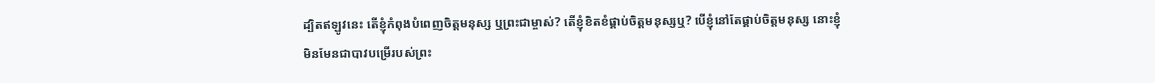ដ្បិតឥឡូវនេះ តើខ្ញុំកំពុងបំពេញចិត្ដមនុស្ស ឬព្រះជាម្ចាស់? តើខ្ញុំខិតខំផ្គាប់ចិត្ដមនុស្សឬ? បើខ្ញុំនៅតែផ្គាប់ចិត្តមនុស្ស នោះខ្ញុំមិនមែនជាបាវបម្រើរបស់ព្រះ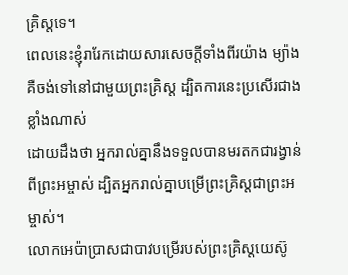គ្រិស្ដទេ។
ពេលនេះខ្ញុំរារែកដោយសារសេចក្ដីទាំងពីរយ៉ាង ម្យ៉ាងគឺចង់ទៅនៅជាមួយព្រះគ្រិស្ដ ដ្បិតការនេះប្រសើរជាងខ្លាំងណាស់
ដោយដឹងថា អ្នករាល់គ្នានឹងទទួលបានមរតកជារង្វាន់ពីព្រះអម្ចាស់ ដ្បិតអ្នករាល់គ្នាបម្រើព្រះគ្រិស្ដជាព្រះអម្ចាស់។
លោកអេប៉ាប្រាសជាបាវបម្រើរបស់ព្រះគ្រិស្ដយេស៊ូ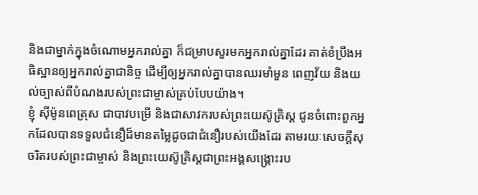និងជាម្នាក់ក្នុងចំណោមអ្នករាល់គ្នា ក៏ជម្រាបសួរមកអ្នករាល់គ្នាដែរ គាត់ខំប្រឹងអធិស្ឋានឲ្យអ្នករាល់គ្នាជានិច្ច ដើម្បីឲ្យអ្នករាល់គ្នាបានឈរមាំមួន ពេញវ័យ និងយល់ច្បាស់ពីបំណងរបស់ព្រះជាម្ចាស់គ្រប់បែបយ៉ាង។
ខ្ញុំ ស៊ីម៉ូនពេត្រុស ជាបាវបម្រើ និងជាសាវករបស់ព្រះយេស៊ូគ្រិស្ដ ជូនចំពោះពួកអ្នកដែលបានទទួលជំនឿដ៏មានតម្លៃដូចជាជំនឿរបស់យើងដែរ តាមរយៈសេចក្ដីសុចរិតរបស់ព្រះជាម្ចាស់ និងព្រះយេស៊ូគ្រិស្ដជាព្រះអង្គសង្គ្រោះរប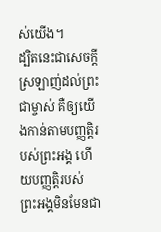ស់យើង។
ដ្បិតនេះជាសេចក្ដីស្រឡាញ់ដល់ព្រះជាម្ចាស់ គឺឲ្យយើងកាន់តាមបញ្ញត្ដិរបស់ព្រះអង្គ ហើយបញ្ញត្ដិរបស់ព្រះអង្គមិនមែនជា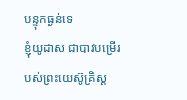បន្ទុកធ្ងន់ទេ
ខ្ញុំយូដាស ជាបាវបម្រើរបស់ព្រះយេស៊ូគ្រិស្ដ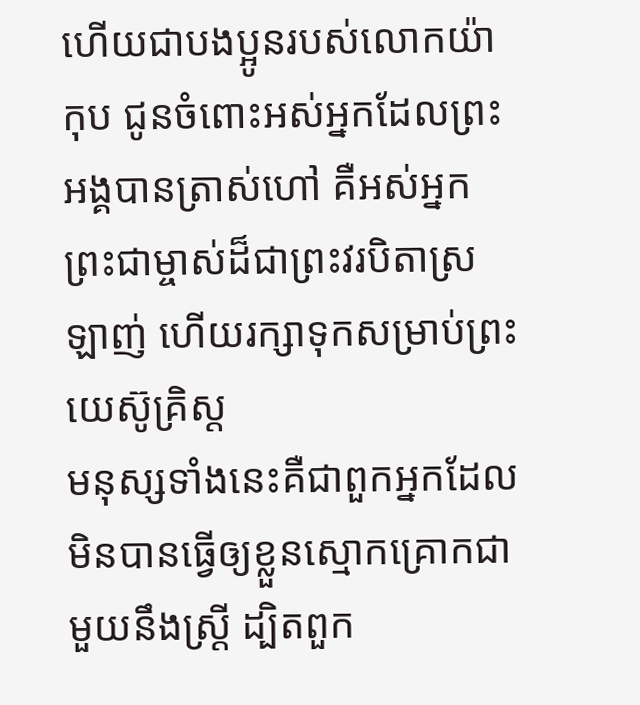ហើយជាបងប្អូនរបស់លោកយ៉ាកុប ជូនចំពោះអស់អ្នកដែលព្រះអង្គបានត្រាស់ហៅ គឺអស់អ្នកព្រះជាម្ចាស់ដ៏ជាព្រះវរបិតាស្រឡាញ់ ហើយរក្សាទុកសម្រាប់ព្រះយេស៊ូគ្រិស្ដ
មនុស្សទាំងនេះគឺជាពួកអ្នកដែលមិនបានធ្វើឲ្យខ្លួនស្មោកគ្រោកជាមួយនឹងស្រ្ដី ដ្បិតពួក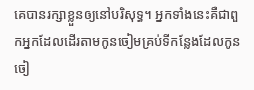គេបានរក្សាខ្លួនឲ្យនៅបរិសុទ្ធ។ អ្នកទាំងនេះគឺជាពួកអ្នកដែលដើរតាមកូនចៀមគ្រប់ទីកន្លែងដែលកូនចៀ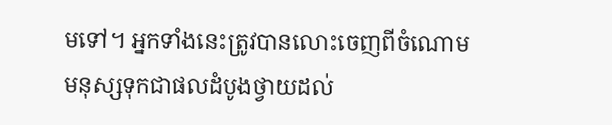មទៅ។ អ្នកទាំងនេះត្រូវបានលោះចេញពីចំណោមមនុស្សទុកជាផលដំបូងថ្វាយដល់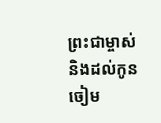ព្រះជាម្ចាស់ និងដល់កូនចៀម